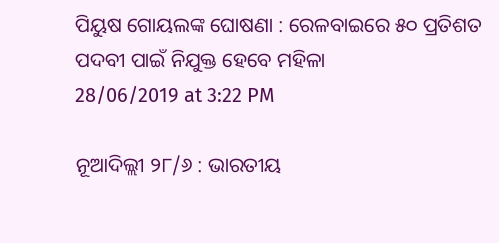ପିୟୁଷ ଗୋୟଲଙ୍କ ଘୋଷଣା : ରେଳବାଇରେ ୫୦ ପ୍ରତିଶତ ପଦବୀ ପାଇଁ ନିଯୁକ୍ତ ହେବେ ମହିଳା
28/06/2019 at 3:22 PM

ନୂଆଦିଲ୍ଲୀ ୨୮/୬ : ଭାରତୀୟ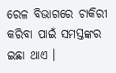ରେଳ ବିଭାଗରେ ଚାକିରୀ କରିବା ପାଇଁ ସମସ୍ତଙ୍କର ଇଛା ଥାଏ ।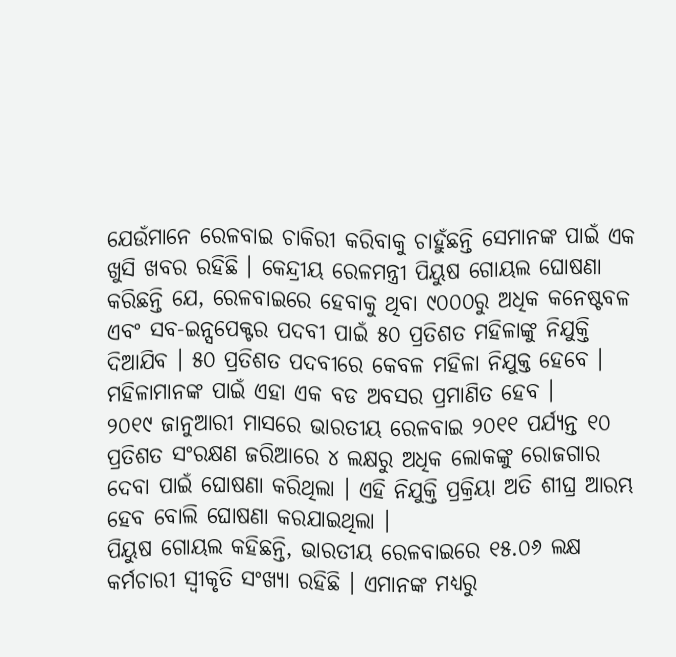ଯେଉଁମାନେ ରେଳବାଇ ଚାକିରୀ କରିବାକୁ ଚାହୁଁଛନ୍ତି ସେମାନଙ୍କ ପାଇଁ ଏକ ଖୁସି ଖବର ରହିଛି । କେନ୍ଦ୍ରୀୟ ରେଳମନ୍ତ୍ରୀ ପିୟୁଷ ଗୋୟଲ ଘୋଷଣା କରିଛନ୍ତି ଯେ, ରେଳବାଇରେ ହେବାକୁ ଥିବା ୯୦୦୦ରୁ ଅଧିକ କନେଷ୍ଟବଳ ଏବଂ ସବ-ଇନ୍ସପେକ୍ଟର ପଦବୀ ପାଇଁ ୫୦ ପ୍ରତିଶତ ମହିଳାଙ୍କୁ ନିଯୁକ୍ତି ଦିଆଯିବ । ୫୦ ପ୍ରତିଶତ ପଦବୀରେ କେବଳ ମହିଳା ନିଯୁକ୍ତ ହେବେ । ମହିଳାମାନଙ୍କ ପାଇଁ ଏହା ଏକ ବଡ ଅବସର ପ୍ରମାଣିତ ହେବ ।
୨୦୧୯ ଜାନୁଆରୀ ମାସରେ ଭାରତୀୟ ରେଳବାଇ ୨୦୧୧ ପର୍ଯ୍ୟନ୍ତ ୧୦ ପ୍ରତିଶତ ସଂରକ୍ଷଣ ଜରିଆରେ ୪ ଲକ୍ଷରୁ ଅଧିକ ଲୋକଙ୍କୁ ରୋଜଗାର ଦେବା ପାଇଁ ଘୋଷଣା କରିଥିଲା । ଏହି ନିଯୁକ୍ତି ପ୍ରକ୍ରିୟା ଅତି ଶୀଘ୍ର ଆରମ୍ଭ ହେବ ବୋଲି ଘୋଷଣା କରଯାଇଥିଲା ।
ପିୟୁଷ ଗୋୟଲ କହିଛନ୍ତି, ଭାରତୀୟ ରେଳବାଇରେ ୧୫.୦୬ ଲକ୍ଷ କର୍ମଚାରୀ ସ୍ୱୀକୃତି ସଂଖ୍ୟା ରହିଛି । ଏମାନଙ୍କ ମଧ୍ୟରୁ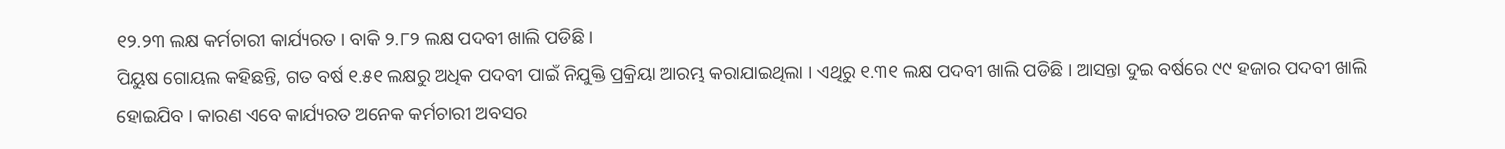୧୨.୨୩ ଲକ୍ଷ କର୍ମଚାରୀ କାର୍ଯ୍ୟରତ । ବାକି ୨.୮୨ ଲକ୍ଷ ପଦବୀ ଖାଲି ପଡିଛି ।
ପିୟୁଷ ଗୋୟଲ କହିଛନ୍ତି, ଗତ ବର୍ଷ ୧.୫୧ ଲକ୍ଷରୁ ଅଧିକ ପଦବୀ ପାଇଁ ନିଯୁକ୍ତି ପ୍ରକ୍ରିୟା ଆରମ୍ଭ କରାଯାଇଥିଲା । ଏଥିରୁ ୧.୩୧ ଲକ୍ଷ ପଦବୀ ଖାଲି ପଡିଛି । ଆସନ୍ତା ଦୁଇ ବର୍ଷରେ ୯୯ ହଜାର ପଦବୀ ଖାଲି ହୋଇଯିବ । କାରଣ ଏବେ କାର୍ଯ୍ୟରତ ଅନେକ କର୍ମଚାରୀ ଅବସର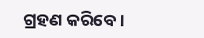ଗ୍ରହଣ କରିବେ ।